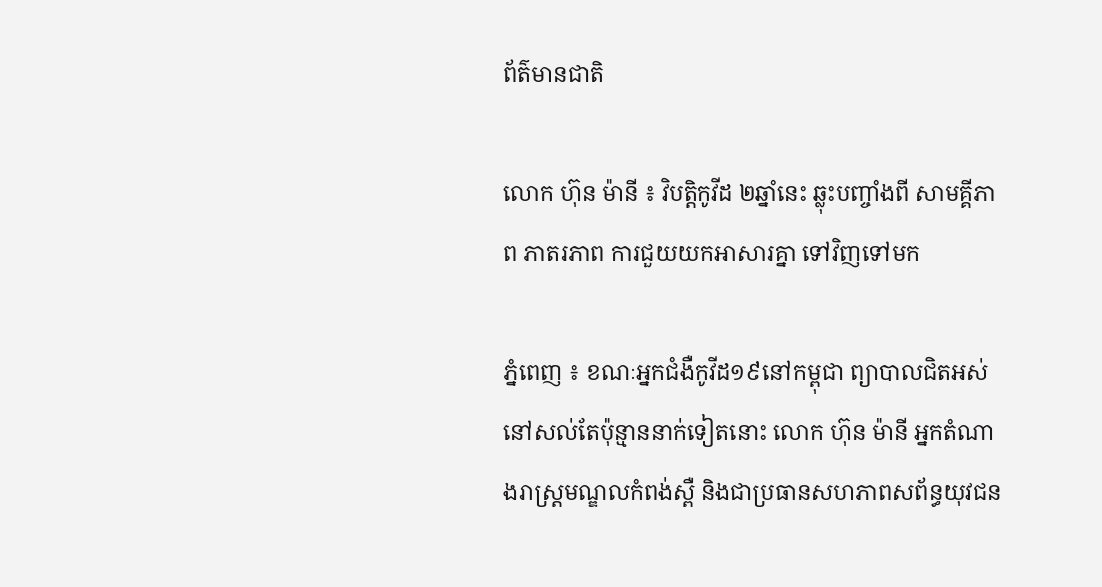ព័ត៌មានជាតិ

លោក ហ៊ុន ម៉ានី ៖ វិបត្តិកូវីដ ២ឆ្នាំនេះ ឆ្លុះបញ្ចាំងពី សាមគ្គីភាព ភាតរភាព ការជួយយកអាសារគ្នា ទៅវិញទៅមក

ភ្នំពេញ ៖ ខណៈអ្នកជំងឺកូវីដ១៩នៅកម្ពុជា ព្យាបាលជិតអស់នៅសល់តែប៉ុន្មាននាក់ទៀតនោះ លោក ហ៊ុន ម៉ានី អ្នកតំណាងរាស្ត្រមណ្ឌលកំពង់ស្ពឺ និងជាប្រធានសហភាពសព័ន្ធយុវជន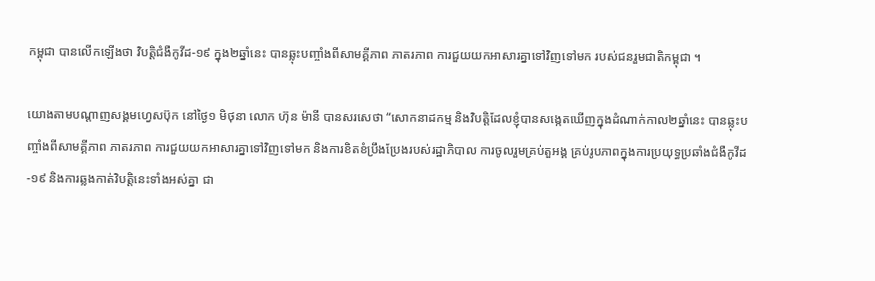កម្ពុជា បានលើកឡើងថា វិបត្តិជំងឺកូវីដ-១៩ ក្នុង២ឆ្នាំនេះ បានឆ្លុះបញ្ចាំងពីសាមគ្គីភាព ភាតរភាព ការជួយយកអាសារគ្នាទៅវិញទៅមក របស់ជនរួមជាតិកម្ពុជា ។

យោងតាមបណ្តាញសង្គមហ្វេសប៊ុក នៅថ្ងៃ១ មិថុនា លោក ហ៊ុន ម៉ានី បានសរសេថា “សោកនាដកម្ម និងវិបត្តិដែលខ្ញុំបានសង្កេតឃើញក្នុងដំណាក់កាល២ឆ្នាំនេះ បានឆ្លុះបញ្ចាំងពីសាមគ្គីភាព ភាតរភាព ការជួយយកអាសារគ្នាទៅវិញទៅមក និងការខិតខំប្រឹងប្រែងរបស់រដ្ឋាភិបាល ការចូលរួមគ្រប់តួអង្គ គ្រប់រូបភាពក្នុងការប្រយុទ្ធប្រឆាំងជំងឺកូវីដ-១៩ និងការឆ្លងកាត់វិបត្តិនេះទាំងអស់គ្នា ជា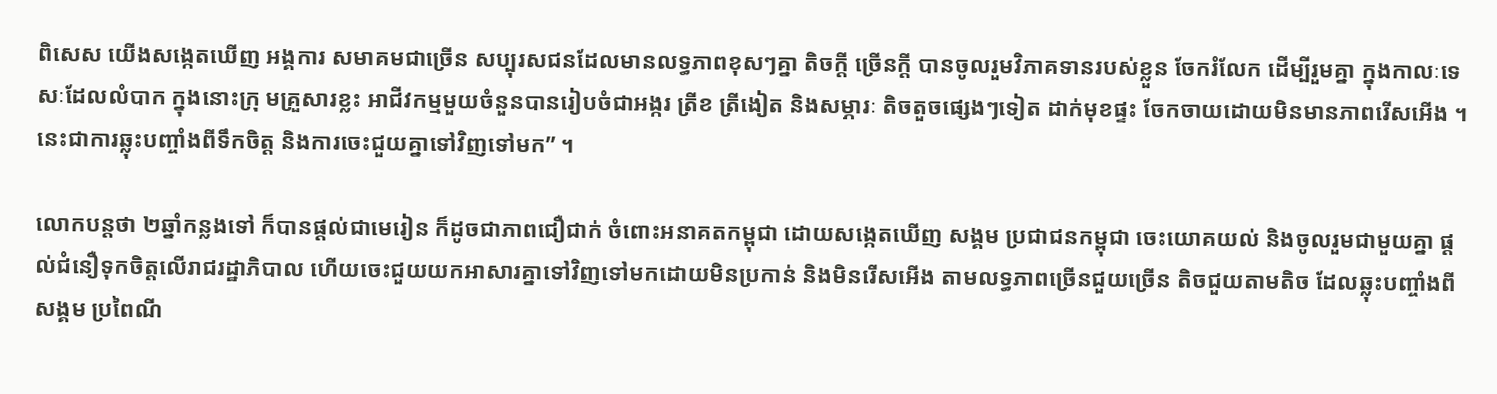ពិសេស យើងសង្កេតឃើញ អង្គការ សមាគមជាច្រើន សប្បុរសជនដែលមានលទ្ធភាពខុសៗគ្នា តិចក្ដី ច្រើនក្ដី បានចូលរួមវិភាគទានរបស់ខ្លួន ចែករំលែក ដើម្បីរួមគ្នា ក្នុងកាលៈទេសៈដែលលំបាក ក្នុងនោះក្រុ មគ្រួសារខ្លះ អាជីវកម្មមួយចំនួនបានរៀបចំជាអង្ករ ត្រីខ ត្រីងៀត និងសម្ភារៈ តិចតួចផ្សេងៗទៀត ដាក់មុខផ្ទះ ចែកចាយដោយមិនមានភាពរើសអើង ។ នេះជាការឆ្លុះបញ្ចាំងពីទឹកចិត្ត និងការចេះជួយគ្នាទៅវិញទៅមក” ។

លោកបន្តថា ២ឆ្នាំកន្លងទៅ ក៏បានផ្ដល់ជាមេរៀន ក៏ដូចជាភាពជឿជាក់ ចំពោះអនាគតកម្ពុជា ដោយសង្កេតឃើញ សង្គម ប្រជាជនកម្ពុជា ចេះយោគយល់ និងចូលរួមជាមួយគ្នា ផ្ដល់ជំនឿទុកចិត្តលើរាជរដ្ឋាភិបាល ហើយចេះជួយយកអាសារគ្នាទៅវិញទៅមកដោយមិនប្រកាន់ និងមិនរើសអើង តាមលទ្ធភាពច្រើនជួយច្រើន តិចជួយតាមតិច ដែលឆ្លុះបញ្ចាំងពីសង្គម ប្រពៃណី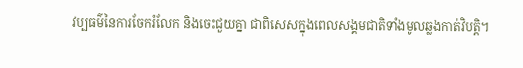វប្បធម៌នៃការចែករំលែក និងចេះជួយគ្នា ជាពិសេសក្នុងពេលសង្គមជាតិទាំងមូលឆ្លងកាត់វិបត្តិ។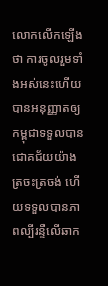លោកលើកឡើងថា ការចូលរួមទាំងអស់នេះហើយ បានអនុញ្ញាតឲ្យកម្ពុជាទទួលបានជោគជ័យយ៉ាងត្រចះត្រចង់ ហើយទទួលបានភាពល្បីរន្ទឺលើឆាក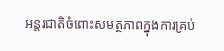អន្តរជាតិចំពោះសមត្ថភាពក្នុងការគ្រប់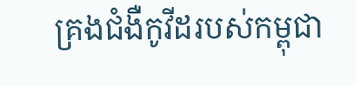គ្រងជំងឺកូវីដរបស់កម្ពុជា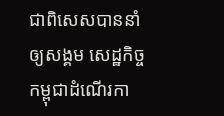ជាពិសេសបាននាំឲ្យសង្គម សេដ្ឋកិច្ចកម្ពុជាដំណើរកា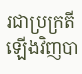រជាប្រក្រតីឡើងវិញបា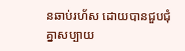នឆាប់រហ័ស ដោយបានជួបជុំគ្នាសប្បាយ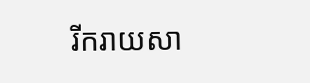រីករាយសា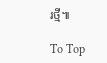រថ្មី៕

To Top